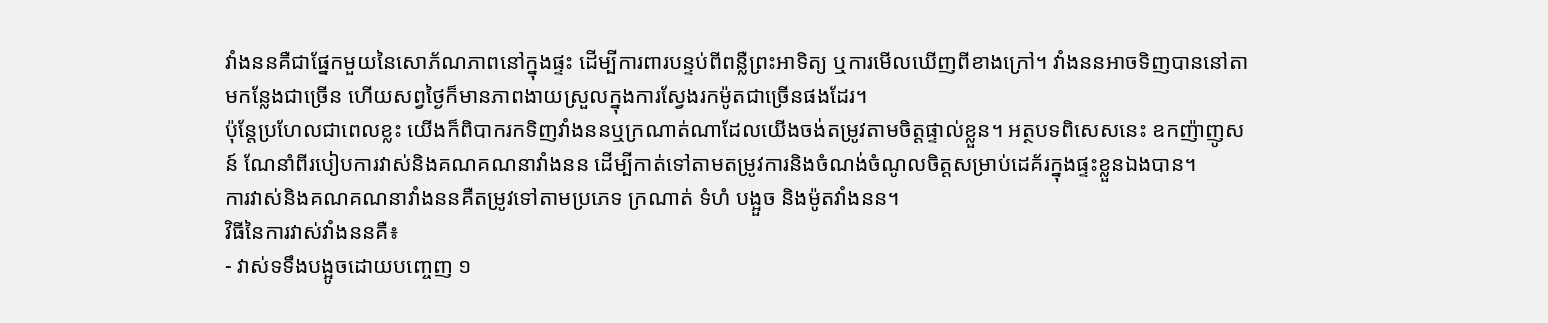វាំងននគឺជាផ្នែកមួយនៃសោភ័ណភាពនៅក្នុងផ្ទះ ដើម្បីការពារបន្ទប់ពីពន្លឺព្រះអាទិត្យ ឬការមើលឃើញពីខាងក្រៅ។ វាំងននអាចទិញបាននៅតាមកន្លែងជាច្រើន ហើយសព្វថ្ងៃក៏មានភាពងាយស្រួលក្នុងការស្វែងរកម៉ូតជាច្រើនផងដែរ។
ប៉ុន្តែប្រហែលជាពេលខ្លះ យើងក៏ពិបាករកទិញវាំងននឬក្រណាត់ណាដែលយើងចង់តម្រូវតាមចិត្តផ្ទាល់ខ្លួន។ អត្ថបទពិសេសនេះ ឧកញ៉ាញូសន៍ ណែនាំពីរបៀបការវាស់និងគណគណនាវាំងនន ដើម្បីកាត់ទៅតាមតម្រូវការនិងចំណង់ចំណូលចិត្តសម្រាប់ដេគ័រក្នុងផ្ទះខ្លួនឯងបាន។
ការវាស់និងគណគណនាវាំងននគឺតម្រូវទៅតាមប្រភេទ ក្រណាត់ ទំហំ បង្អួច និងម៉ូតវាំងនន។
វិធីនៃការវាស់វាំងននគឺ៖
- វាស់ទទឹងបង្អូចដោយបញ្ចេញ ១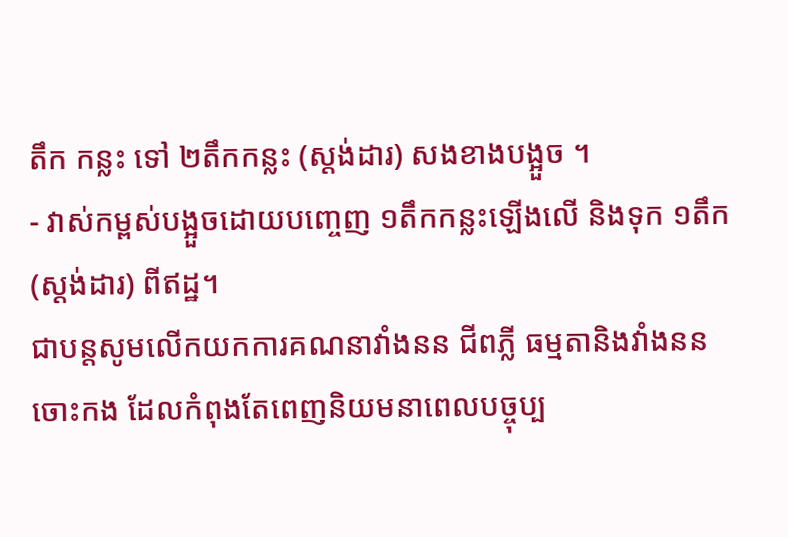តឹក កន្លះ ទៅ ២តឹកកន្លះ (ស្តង់ដារ) សងខាងបង្អួច ។
- វាស់កម្ពស់បង្អួចដោយបញ្ចេញ ១តឹកកន្លះឡើងលើ និងទុក ១តឹក (ស្តង់ដារ) ពីឥដ្ឋ។
ជាបន្តសូមលើកយកការគណនាវាំងនន ជីពភ្លី ធម្មតានិងវាំងននចោះកង ដែលកំពុងតែពេញនិយមនាពេលបច្ចុប្ប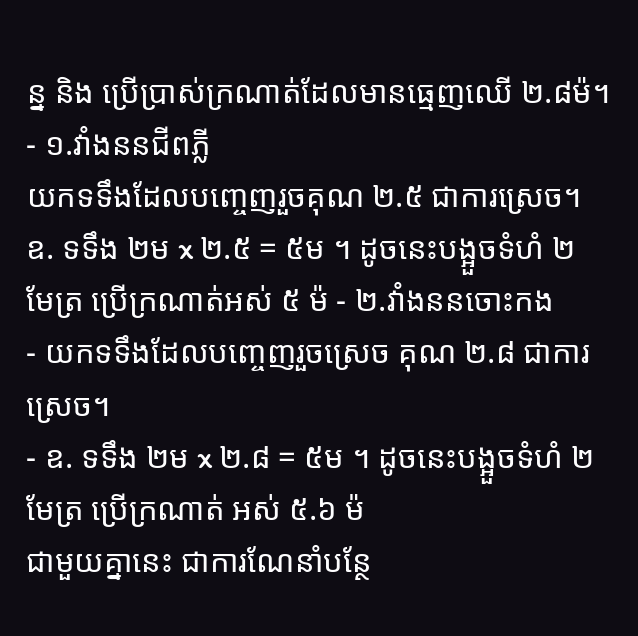ន្ន និង ប្រើប្រាស់ក្រណាត់ដែលមានធ្មេញឈើ ២.៨ម៉។
- ១.វាំងននជីពភ្លី
យកទទឹងដែលបញ្ចេញរួចគុណ ២.៥ ជាការស្រេច។
ឧ. ទទឹង ២ម x ២.៥ = ៥ម ។ ដូចនេះបង្អួចទំហំ ២ មែត្រ ប្រើក្រណាត់អស់ ៥ ម៉ - ២.វាំងននចោះកង
- យកទទឹងដែលបញ្ចេញរួចស្រេច គុណ ២.៨ ជាការស្រេច។
- ឧ. ទទឹង ២ម x ២.៨ = ៥ម ។ ដូចនេះបង្អួចទំហំ ២ មែត្រ ប្រើក្រណាត់ អស់ ៥.៦ ម៉
ជាមួយគ្នានេះ ជាការណែនាំបន្ថែ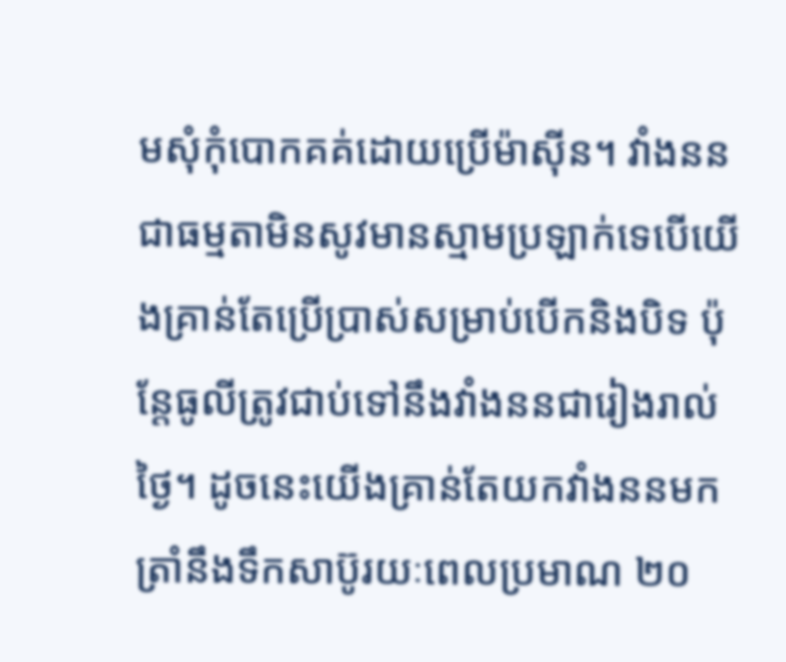មសុំកុំបោកគគ់ដោយប្រើម៉ាស៊ីន។ វាំងននជាធម្មតាមិនសូវមានស្មាមប្រឡាក់ទេបើយើងគ្រាន់តែប្រើប្រាស់សម្រាប់បើកនិងបិទ ប៉ុន្តែធូលីត្រូវជាប់ទៅនឹងវាំងននជារៀងរាល់ថ្ងៃ។ ដូចនេះយើងគ្រាន់តែយកវាំងននមកត្រាំនឹងទឹកសាប៊ូរយៈពេលប្រមាណ ២០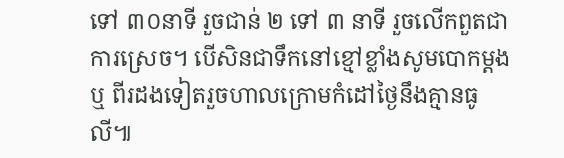ទៅ ៣០នាទី រួចជាន់ ២ ទៅ ៣ នាទី រួចលើកពួតជាការស្រេច។ បើសិនជាទឹកនៅខ្មៅខ្លាំងសូមបោកម្តង ឬ ពីរដងទៀតរួចហាលក្រោមកំដៅថ្ងៃនឹងគ្មានធូលី៕